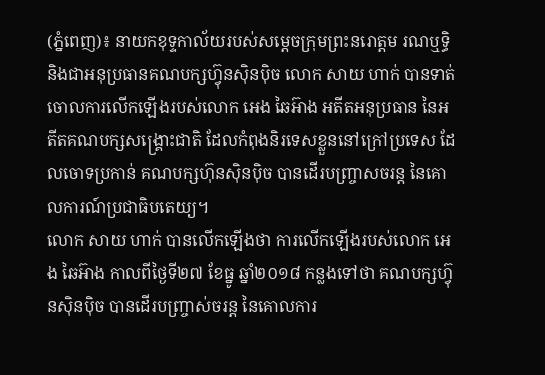(ភ្នំពេញ)៖ នាយកខុទ្ទកាល័យរបស់សម្តេចក្រុមព្រះនរោត្តម រណឬទ្ធិ និងជាអនុប្រធានគណបក្សហ៊្វុនស៊ិនប៉ិច លោក សាយ ហាក់ បានទាត់ចោលការលើកឡើងរបស់លោក អេង ឆៃអ៊ាង អតីតអនុប្រធាន នៃអតីតគណបក្សសង្រ្គោះជាតិ ដែលកំពុងនិរទេសខ្លួននៅក្រៅប្រទេស ដែលចោទប្រកាន់ គណបក្សហ៊ុនស៊ិនប៉ិច បានដើរបញ្ច្រាសចរន្ត នៃគោលការណ៍ប្រជាធិបតេយ្យ។
លោក សាយ ហាក់ បានលើកឡើងថា ការលើកឡើងរបស់លោក អេង ឆៃអ៊ាង កាលពីថ្ងៃទី២៧ ខែធ្នូ ឆ្នាំ២០១៨ កន្លងទៅថា គណបក្សហ៊្វុនស៊ិនប៉ិច បានដើរបញ្ច្រាស់ចរន្ត នៃគោលការ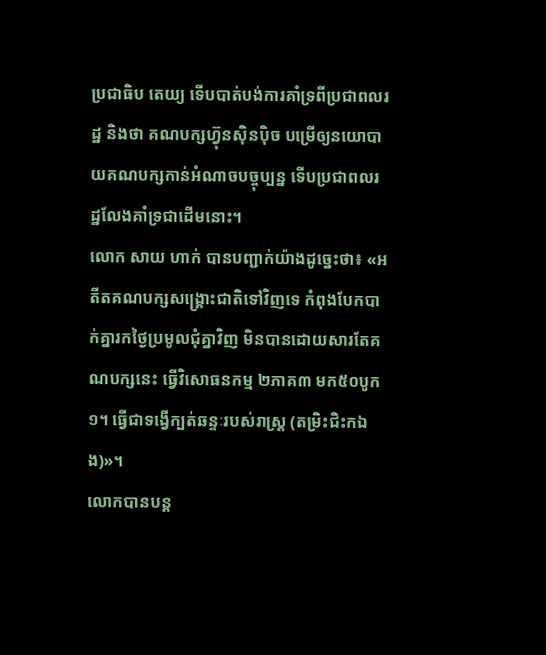ប្រជាធិប តេយ្យ ទើបបាត់បង់ការគាំទ្រពីប្រជាពលរដ្ឋ និងថា គណបក្សហ៊្វុនស៊ិនប៉ិច បម្រើឲ្យនយោបាយគណបក្សកាន់អំណាចបច្ចុប្បន្ន ទើបប្រជាពលរដ្ឋលែងគាំទ្រជាដើមនោះ។
លោក សាយ ហាក់ បានបញ្ជាក់យ៉ាងដូច្នេះថា៖ «អតីតគណបក្សសង្រ្គោះជាតិទៅវិញទេ កំពុងបែកបាក់គ្នារកថ្ងៃប្រមូលជុំគ្នាវិញ មិនបានដោយសារតែគណបក្សនេះ ធ្វើវិសោធនកម្ម ២ភាគ៣ មក៥០បូក១។ ធ្វើជាទង្វើក្បត់ឆន្ទៈរបស់រាស្រ្ត (តម្រិះជិះកឯង)»។
លោកបានបន្ត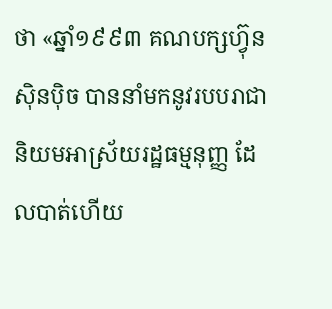ថា «ឆ្នាំ១៩៩៣ គណបក្សហ៊្វុនស៊ិនប៉ិច បាននាំមកនូវរបបរាជានិយមអាស្រ័យរដ្ឋធម្មនុញ្ញ ដែលបាត់ហើយ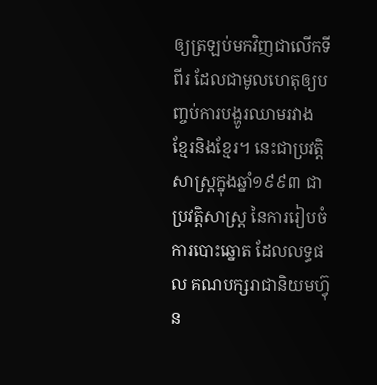ឲ្យត្រឡប់មកវិញជាលើកទីពីរ ដែលជាមូលហេតុឲ្យបញ្ចប់ការបង្ហូរឈាមរវាង ខ្មែរនិងខ្មែរ។ នេះជាប្រវត្តិសាស្រ្តក្នុងឆ្នាំ១៩៩៣ ជាប្រវត្តិសាស្រ្ត នៃការរៀបចំការបោះឆ្នោត ដែលលទ្ធផល គណបក្សរាជានិយមហ៊្វុន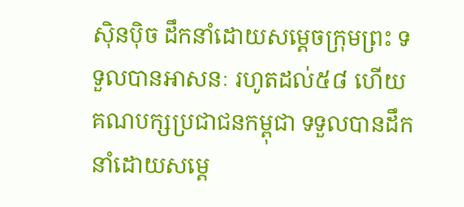ស៊ិនប៉ិច ដឹកនាំដោយសម្តេចក្រុមព្រះ ទទួលបានអាសនៈ រហូតដល់៥៨ ហើយគណបក្សប្រជាជនកម្ពុជា ទទួលបានដឹកនាំដោយសម្តេ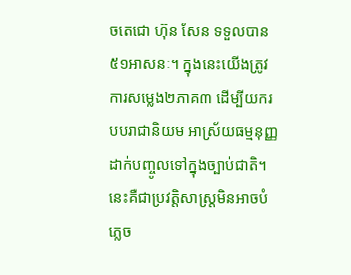ចតេជោ ហ៊ុន សែន ទទួលបាន៥១អាសនៈ។ ក្នុងនេះយើងត្រូវការសម្លេង២ភាគ៣ ដើម្បីយករបបរាជានិយម អាស្រ័យធម្មនុញ្ញដាក់បញ្ចូលទៅក្នុងច្បាប់ជាតិ។ នេះគឺជាប្រវត្តិសាស្រ្តមិនអាចបំភ្លេច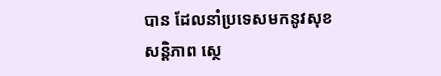បាន ដែលនាំប្រទេសមកនូវសុខសន្តិភាព ស្ថេ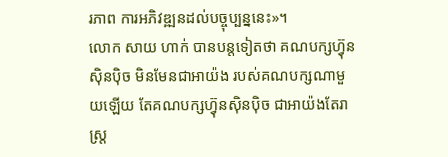រភាព ការអភិវឌ្ឍនដល់បច្ចុប្បន្ននេះ»។
លោក សាយ ហាក់ បានបន្តទៀតថា គណបក្សហ៊្វុនស៊ិនប៉ិច មិនមែនជាអាយ៉ង របស់គណបក្សណាមួយឡើយ តែគណបក្សហ៊្វុនស៊ិនប៉ិច ជាអាយ៉ងតែរាស្រ្ត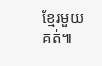ខ្មែរមួយគត់៕